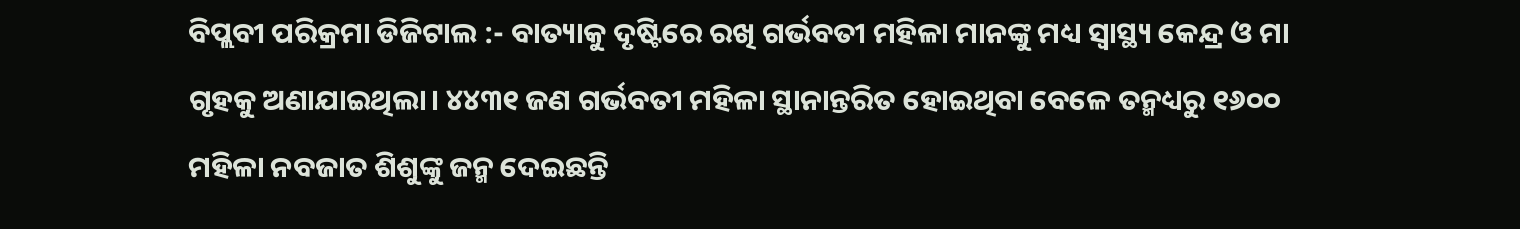ବିପ୍ଲବୀ ପରିକ୍ରମା ଡିଜିଟାଲ :- ବାତ୍ୟାକୁ ଦୃଷ୍ଟିରେ ରଖି ଗର୍ଭବତୀ ମହିଳା ମାନଙ୍କୁ ମଧ୍ୟ ସ୍ବାସ୍ଥ୍ୟ କେନ୍ଦ୍ର ଓ ମା ଗୃହକୁ ଅଣାଯାଇଥିଲା। ୪୪୩୧ ଜଣ ଗର୍ଭବତୀ ମହିଳା ସ୍ଥାନାନ୍ତରିତ ହୋଇଥିବା ବେଳେ ତନ୍ମଧ୍ୟରୁ ୧୬୦୦ ମହିଳା ନବଜାତ ଶିଶୁଙ୍କୁ ଜନ୍ମ ଦେଇଛନ୍ତି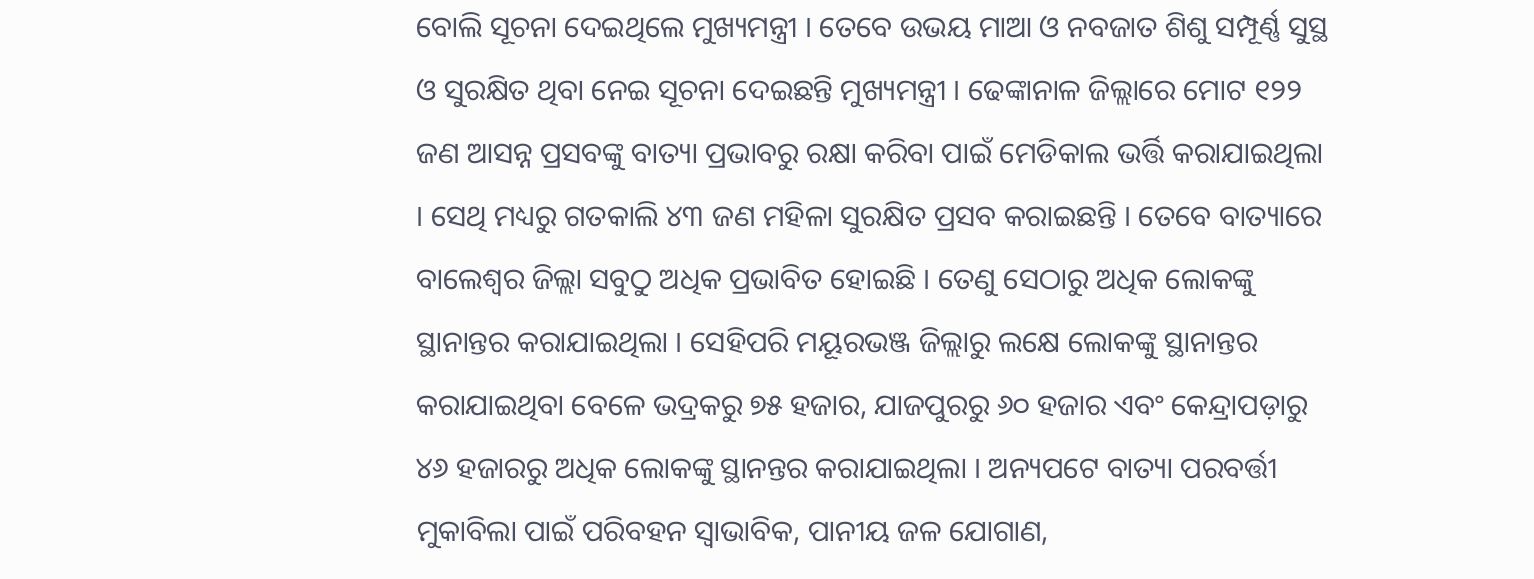ବୋଲି ସୂଚନା ଦେଇଥିଲେ ମୁଖ୍ୟମନ୍ତ୍ରୀ । ତେବେ ଉଭୟ ମାଆ ଓ ନବଜାତ ଶିଶୁ ସମ୍ପୂର୍ଣ୍ଣ ସୁସ୍ଥ ଓ ସୁରକ୍ଷିତ ଥିବା ନେଇ ସୂଚନା ଦେଇଛନ୍ତି ମୁଖ୍ୟମନ୍ତ୍ରୀ । ଢେଙ୍କାନାଳ ଜିଲ୍ଲାରେ ମୋଟ ୧୨୨ ଜଣ ଆସନ୍ନ ପ୍ରସବଙ୍କୁ ବାତ୍ୟା ପ୍ରଭାବରୁ ରକ୍ଷା କରିବା ପାଇଁ ମେଡିକାଲ ଭର୍ତ୍ତି କରାଯାଇଥିଲା । ସେଥି ମଧ୍ୟରୁ ଗତକାଲି ୪୩ ଜଣ ମହିଳା ସୁରକ୍ଷିତ ପ୍ରସବ କରାଇଛନ୍ତି । ତେବେ ବାତ୍ୟାରେ ବାଲେଶ୍ୱର ଜିଲ୍ଲା ସବୁଠୁ ଅଧିକ ପ୍ରଭାବିତ ହୋଇଛି । ତେଣୁ ସେଠାରୁ ଅଧିକ ଲୋକଙ୍କୁ ସ୍ଥାନାନ୍ତର କରାଯାଇଥିଲା । ସେହିପରି ମୟୂରଭଞ୍ଜ ଜିଲ୍ଲାରୁ ଲକ୍ଷେ ଲୋକଙ୍କୁ ସ୍ଥାନାନ୍ତର କରାଯାଇଥିବା ବେଳେ ଭଦ୍ରକରୁ ୭୫ ହଜାର, ଯାଜପୁରରୁ ୬୦ ହଜାର ଏବଂ କେନ୍ଦ୍ରାପଡ଼ାରୁ ୪୬ ହଜାରରୁ ଅଧିକ ଲୋକଙ୍କୁ ସ୍ଥାନନ୍ତର କରାଯାଇଥିଲା । ଅନ୍ୟପଟେ ବାତ୍ୟା ପରବର୍ତ୍ତୀ ମୁକାବିଲା ପାଇଁ ପରିବହନ ସ୍ବାଭାବିକ, ପାନୀୟ ଜଳ ଯୋଗାଣ,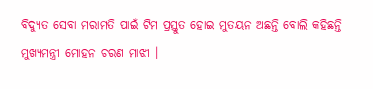ବିଦ୍ୟୁତ ସେବା ମରାମତି ପାଇଁ ଟିମ ପ୍ରସ୍ତୁତ ହୋଇ ମୁତୟନ ଅଛନ୍ତି ବୋଲି କହିଛନ୍ତି ମୁଖ୍ୟମନ୍ତ୍ରୀ ମୋହନ ଚରଣ ମାଝୀ ।